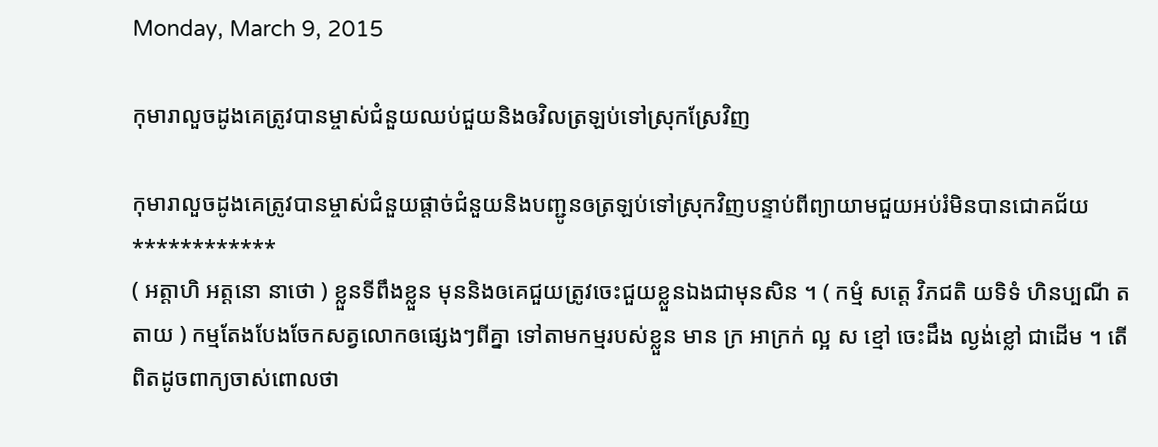Monday, March 9, 2015

កុមារាលួចដូងគេត្រូវបានម្ចាស់ជំនួយឈប់ជួយនិងឲវិលត្រឡប់ទៅស្រុកស្រែវិញ

កុមារាលួចដូងគេត្រូវបានម្ចាស់ជំនួយផ្តាច់ជំនួយនិងបញ្ជូនឲត្រឡប់ទៅស្រុកវិញបន្ទាប់ពីព្យាយាមជួយអប់រំមិនបានជោគជ័យ
************
( អត្តាហិ អត្តនោ នាថោ ) ខ្លួនទីពឹងខ្លួន មុននិងឲគេជួយត្រូវចេះជួយខ្លួនឯងជាមុនសិន ។ ( កម្មំ សត្តេ វិភជតិ យទិទំ ហិនប្បណី តតាយ ) កម្មតែងបែងចែកសត្វលោកឲផ្សេងៗពីគ្នា ទៅតាមកម្មរបស់ខ្លួន មាន ក្រ អាក្រក់ ល្អ ស ខ្មៅ ចេះដឹង ល្ងង់ខ្លៅ ជាដើម ។ តើពិតដូចពាក្យចាស់ពោលថា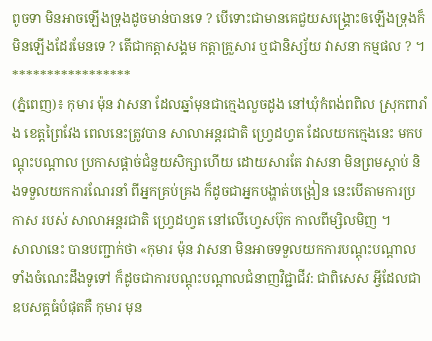ពូចទា មិនអាចឡើងទ្រុងដូចមាន់បានទេ ? បើទោះជាមានគេជួយសង្គ្រោះឲឡើងទ្រុងក៏មិនឡើងដែរមែនទេ ? តើជាកត្តាសង្គម កត្តាគ្រួសារ ឬជានិស្ស័យ វាសនា កម្មផល ? ។
*****************
(ភ្នំពេញ)៖ កុមារ ម៉ុន វាសនា ដែលឆ្នាំមុនជាក្មេងលួចដូង នៅឃុំកំពង់ពពិល ស្រុកពារាំង ខេត្តព្រៃវែង ពេលនេះត្រូវបាន សាលាអន្តរជាតិ ហ្រ្វេដហ្វត ដែលយកក្មេងនេះ មកបណ្តុះបណ្តាល ប្រកាសផ្តាច់ជំនួយសិក្សាហើយ ដោយសារតែ វាសនា មិនព្រមស្តាប់ និងទទួលយកការណែរនាំ ពីអ្នកគ្រប់គ្រង ក៏ដូចជាអ្នកបង្ហាត់បង្រៀន នេះបើតាមការប្រកាស របស់ សាលាអន្តរជាតិ ហ្រ្វេដហ្វត នៅលើហ្វេសប៊ុក កាលពីម្សិលមិញ ។
សាលានេះ បានបញ្ជាក់ថា «កុមារ ម៉ុន វាសនា មិនអាចទទួលយកការបណ្តុះបណ្តាល ទាំងចំណេះដឹងទូទៅ ក៏ដូចជាការបណ្តុះបណ្តាលជំនាញវិជ្ជាជីវ: ជាពិសេស អ្វីដែលជាឧបសគ្គធំបំផុតគឺ កុមារ មុន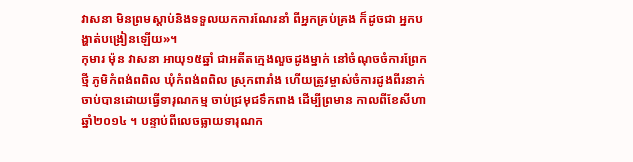វាសនា មិនព្រមស្តាប់និងទទួលយកការណែរនាំ ពីអ្នកគ្រប់គ្រង ក៏ដូចជា អ្នកបង្ហាត់បង្រៀនឡើយ»។
កុមារ ម៉ុន វាសនា អាយុ១៥ឆ្នាំ ជាអតីតក្មេងលួចដូងម្នាក់ នៅចំណុចចំការព្រែកថ្មី ភូមិកំពង់ពពិល ឃុំកំពង់ពពិល ស្រុកពារាំង ហើយត្រូវម្ចាស់ចំការដូងពីរនាក់ ចាប់បានដោយធ្វើទារុណកម្ម ចាប់ជ្រមុជទឹកពាង ដើម្បីព្រមាន កាលពីខែសីហា ឆ្នាំ២០១៤ ។ បន្ទាប់ពីលេចធ្លាយទារុណក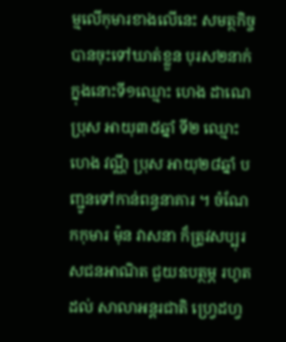ម្មលើកុមារខាងលើនេះ សមត្ថកិច្ច បានចុះទៅឃាត់ខ្លួន បុរស២នាក់ ក្នុងនោះទី១ឈ្មោះ ហេង ដាណេ ប្រុស អាយុ៣៥ឆ្នាំ ទី២ ឈ្មោះ ហេង វណ្ណី ប្រុស អាយុ២៨ឆ្នាំ បញ្ជូនទៅកាន់ពន្ធនាគារ ។ ចំណែកកុមារ ម៉ុន វាសនា ក៏ត្រូវសប្បុរសជនអាណិត ជួយឧបត្ថម្ភ រហូតដល់ សាលាអន្តរជាតិ ហ្រ្វេដហ្វ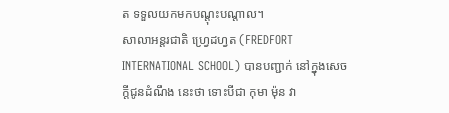ត ទទួលយកមកបណ្តុះបណ្តាល។
សាលាអន្តរជាតិ ហ្រ្វេដហ្វត (FREDFORT INTERNATIONAL SCHOOL) បានបញ្ជាក់ នៅក្នុងសេចក្តីជូនដំណឹង នេះថា ទោះបីជា កុមា ម៉ុន វា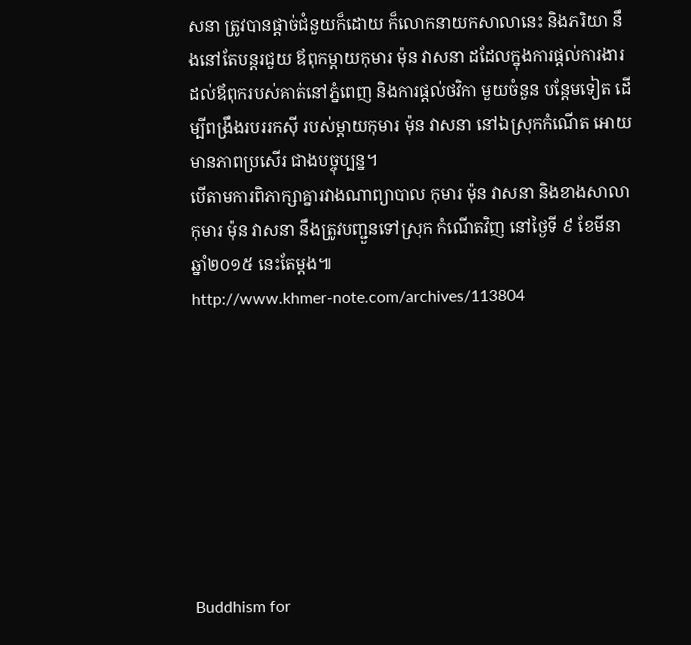សនា ត្រូវបានផ្តាច់ជំនួយក៏ដោយ ក៏លោកនាយកសាលានេះ និងភរិយា នឹងនៅតែបន្តរជួយ ឪពុកម្តាយកុមារ ម៉ុន វាសនា ដដែលក្នុងការផ្តល់ការងារ ដល់ឪពុករបស់គាត់នៅភ្នំពេញ និងការផ្តល់ថវិកា មួយចំនួន បន្តែមទៀត ដើម្បីពង្រឹងរបររកស៊ី របស់ម្តាយកុមារ ម៉ុន វាសនា នៅឯស្រុកកំណើត អោយមានភាពប្រសើរ ជាងបច្ចុប្បន្ន។
បើតាមការពិភាក្សាគ្នារវាងណាព្យាបាល កុមារ ម៉ុន វាសនា និងខាងសាលា កុមារ ម៉ុន វាសនា នឹងត្រូវបញ្ជួនទៅស្រុក កំណើតវិញ នៅថ្ងៃទី ៩ ខែមីនា ឆ្នាំ២០១៥ នេះតែម្តង៕
http://www.khmer-note.com/archives/113804








Buddhism for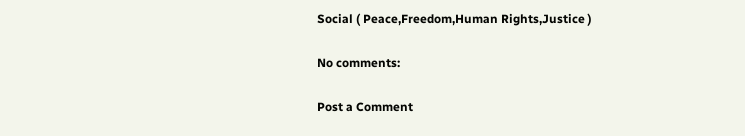Social ( Peace,Freedom,Human Rights,Justice )

No comments:

Post a Comment